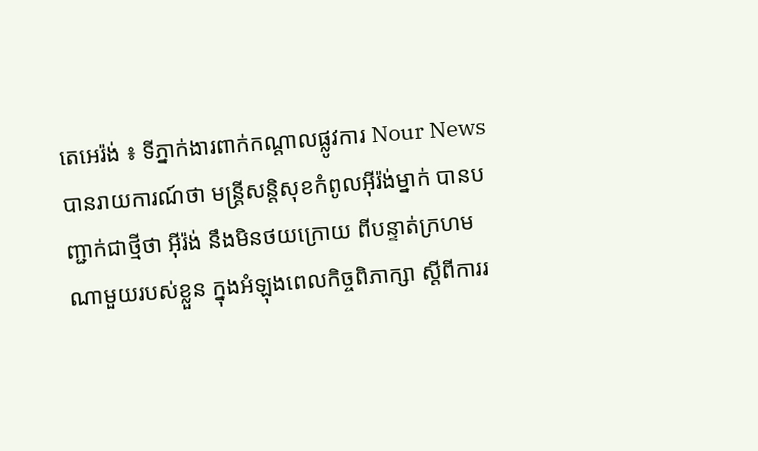តេអេរ៉ង់ ៖ ទីភ្នាក់ងារពាក់កណ្តាលផ្លូវការ Nour News បានរាយការណ៍ថា មន្ត្រីសន្តិសុខកំពូលអ៊ីរ៉ង់ម្នាក់ បានបញ្ជាក់ជាថ្មីថា អ៊ីរ៉ង់ នឹងមិនថយក្រោយ ពីបន្ទាត់ក្រហម ណាមួយរបស់ខ្លួន ក្នុងអំឡុងពេលកិច្ចពិភាក្សា ស្តីពីការរ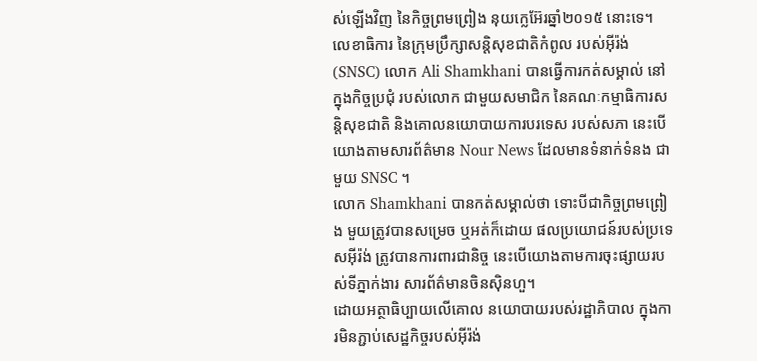ស់ឡើងវិញ នៃកិច្ចព្រមព្រៀង នុយក្លេអ៊ែរឆ្នាំ២០១៥ នោះទេ។
លេខាធិការ នៃក្រុមប្រឹក្សាសន្តិសុខជាតិកំពូល របស់អ៊ីរ៉ង់ (SNSC) លោក Ali Shamkhani បានធ្វើការកត់សម្គាល់ នៅក្នុងកិច្ចប្រជុំ របស់លោក ជាមួយសមាជិក នៃគណៈកម្មាធិការសន្តិសុខជាតិ និងគោលនយោបាយការបរទេស របស់សភា នេះបើយោងតាមសារព័ត៌មាន Nour News ដែលមានទំនាក់ទំនង ជាមួយ SNSC ។
លោក Shamkhani បានកត់សម្គាល់ថា ទោះបីជាកិច្ចព្រមព្រៀង មួយត្រូវបានសម្រេច ឬអត់ក៏ដោយ ផលប្រយោជន៍របស់ប្រទេសអ៊ីរ៉ង់ ត្រូវបានការពារជានិច្ច នេះបើយោងតាមការចុះផ្សាយរបស់ទីភ្នាក់ងារ សារព័ត៌មានចិនស៊ិនហួ។
ដោយអត្ថាធិប្បាយលើគោល នយោបាយរបស់រដ្ឋាភិបាល ក្នុងការមិនភ្ជាប់សេដ្ឋកិច្ចរបស់អ៊ីរ៉ង់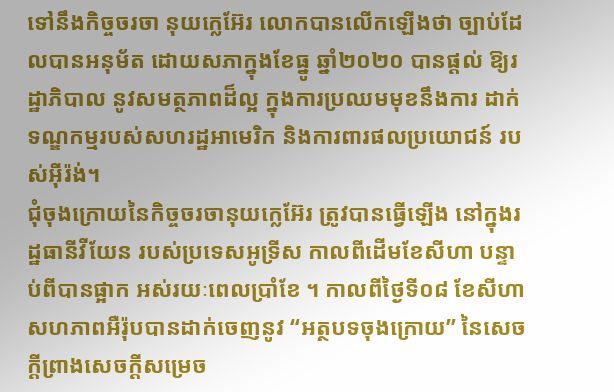ទៅនឹងកិច្ចចរចា នុយក្លេអ៊ែរ លោកបានលើកឡើងថា ច្បាប់ដែលបានអនុម័ត ដោយសភាក្នុងខែធ្នូ ឆ្នាំ២០២០ បានផ្តល់ ឱ្យរដ្ឋាភិបាល នូវសមត្ថភាពដ៏ល្អ ក្នុងការប្រឈមមុខនឹងការ ដាក់ទណ្ឌកម្មរបស់សហរដ្ឋអាមេរិក និងការពារផលប្រយោជន៍ របស់អ៊ីរ៉ង់។
ជុំចុងក្រោយនៃកិច្ចចរចានុយក្លេអ៊ែរ ត្រូវបានធ្វើឡើង នៅក្នុងរដ្ឋធានីវីយែន របស់ប្រទេសអូទ្រីស កាលពីដើមខែសីហា បន្ទាប់ពីបានផ្អាក អស់រយៈពេលប្រាំខែ ។ កាលពីថ្ងៃទី០៨ ខែសីហា សហភាពអឺរ៉ុបបានដាក់ចេញនូវ “អត្ថបទចុងក្រោយ” នៃសេចក្តីព្រាងសេចក្តីសម្រេច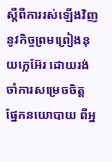ស្តីពីការរស់ឡើងវិញនូវកិច្ចព្រមព្រៀងនុយក្លេអ៊ែរ ដោយរង់ចាំការសម្រេចចិត្ត ផ្នែកនយោបាយ ពីអ្ន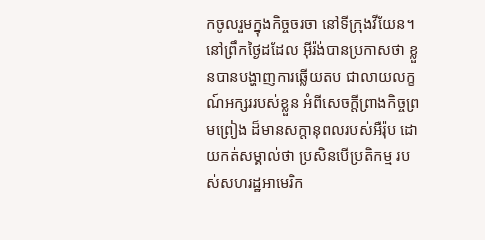កចូលរួមក្នុងកិច្ចចរចា នៅទីក្រុងវីយែន។
នៅព្រឹកថ្ងៃដដែល អ៊ីរ៉ង់បានប្រកាសថា ខ្លួនបានបង្ហាញការឆ្លើយតប ជាលាយលក្ខណ៍អក្សររបស់ខ្លួន អំពីសេចក្តីព្រាងកិច្ចព្រមព្រៀង ដ៏មានសក្តានុពលរបស់អឺរ៉ុប ដោយកត់សម្គាល់ថា ប្រសិនបើប្រតិកម្ម របស់សហរដ្ឋអាមេរិក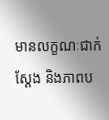មានលក្ខណៈជាក់ស្តែង និងភាពប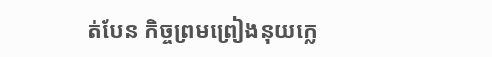ត់បែន កិច្ចព្រមព្រៀងនុយក្លេ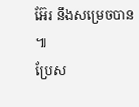អ៊ែរ នឹងសម្រេចបាន ៕
ប្រែស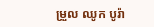ម្រួល ឈូក បូរ៉ា